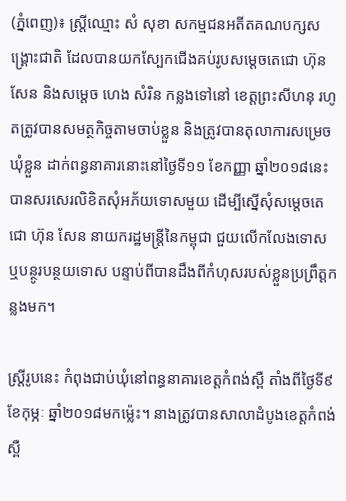(ភ្នំពេញ)៖ ស្រ្តីឈ្មោះ សំ សុខា សកម្មជនអតីតគណបក្សសង្គ្រោះជាតិ ដែលបានយកស្បែកជើងគប់រូបសម្ដេចតេជោ ហ៊ុន សែន និងសម្តេច ហេង សំរិន កន្លងទៅនៅ ខេត្តព្រះសីហនុ រហូតត្រូវបានសមត្ថកិច្ចតាមចាប់ខ្លួន និងត្រូវបានតុលាការសម្រេចឃុំខ្លួន ដាក់ពន្ធនាគារនោះនៅថ្ងៃទី១១ ខែកញ្ញា ឆ្នាំ២០១៨នេះ បានសរសេរលិខិតសុំអភ័យទោសមួយ ដើម្បីស្នើសុំសម្តេចតេជោ ហ៊ុន សែន នាយករដ្ឋមន្រ្តីនៃកម្ពុជា ជួយលើកលែងទោស ឬបន្ថូរបន្ថយទោស បន្ទាប់ពីបានដឹងពីកំហុសរបស់ខ្លួនប្រព្រឹត្តកន្លងមក។

ស្រ្តីរូបនេះ កំពុងជាប់ឃុំនៅពន្ធនាគារខេត្តកំពង់ស្ពឺ តាំងពីថ្ងៃទី៩ ខែកុម្ភៈ ឆ្នាំ២០១៨មកម្ល៉េះ។ នាងត្រូវបានសាលាដំបូងខេត្តកំពង់ស្ពឺ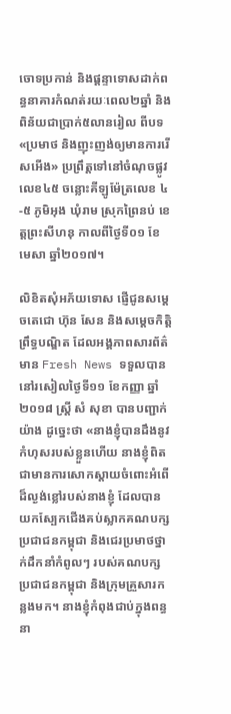ចោទប្រកាន់ និងផ្តន្ទាទោសដាក់ពន្ធនាគារកំណត់រយៈពេល២ឆ្នាំ និងពិន័យជាប្រាក់៥លានរៀល ពីបទ «ប្រមាថ និងញុះញង់ឲ្យមានការរើសអើង» ប្រព្រឹត្តទៅនៅចំណុចផ្លូវលេខ៤៥ ចន្លោះគីឡូម៉ែត្រលេខ ៤-៥ ភូមិអុង ឃុំរាម ស្រុកព្រៃនប់ ខេត្តព្រះសីហនុ កាលពីថ្ងៃទី០១ ខែមេសា ឆ្នាំ២០១៧។

លិខិតសុំអភ័យទោស ផ្ញើជូនសម្តេចតេជោ ហ៊ុន សែន និងសម្តេចកិត្តិព្រឹទ្ធបណ្ឌិត ដែលអង្គភាពសារព័ត៌មាន Fresh News ទទួលបាននៅរសៀលថ្ងៃទី១១ ខែកញ្ញា ឆ្នាំ២០១៨ ស្រ្តី សំ សុខា បានបញ្ជាក់យ៉ាង ដូច្នេះថា «នាងខ្ញុំបានដឹងនូវកំហុសរបស់ខ្លួនហើយ នាងខ្ញុំពិតជាមានការសោកស្តាយចំពោះអំពើដ៏ល្ងង់ខ្លៅរបស់នាងខ្ញុំ ដែលបានយកស្បែកជើងគប់ស្លាកគណបក្សប្រជាជនកម្ពុជា និងជេរប្រមាថថ្នាក់ដឹកនាំកំពូលៗ របស់គណបក្សប្រជាជនកម្ពុជា និងក្រុមគ្រួសារកន្លងមក។ នាងខ្ញុំកំពុងជាប់ក្នុងពន្ធនា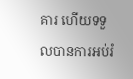គារ ហើយទទួលបានការអប់រំ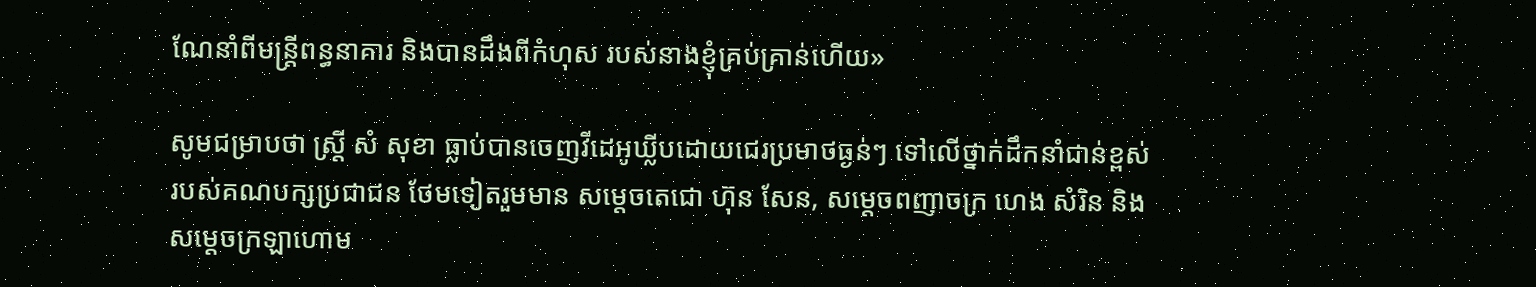ណែនាំពីមន្ត្រីពន្ធនាគារ និងបានដឹងពីកំហុស របស់នាងខ្ញុំគ្រប់គ្រាន់ហើយ»

សូមជម្រាបថា ស្រ្តី សំ សុខា ធ្លាប់បានចេញវីដេអូឃ្លីបដោយជេរប្រមាថធ្ងន់ៗ ទៅលើថ្នាក់ដឹកនាំជាន់ខ្ពស់របស់គណបក្សប្រជាជន ថែមទៀតរួមមាន សម្តេចតេជោ ហ៊ុន សែន, សម្តេចពញាចក្រ ហេង សំរិន និងសម្តេចក្រឡាហោម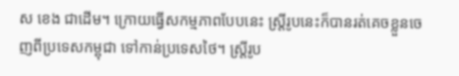ស ខេង ជាដើម។ ក្រោយធ្វើសកម្មភាពបែបនេះ ស្ដ្រីរូបនេះក៏បានរត់គេចខ្លួនចេញពីប្រទេសកម្ពុជា ទៅកាន់ប្រទេសថៃ។ ស្រ្តីរូប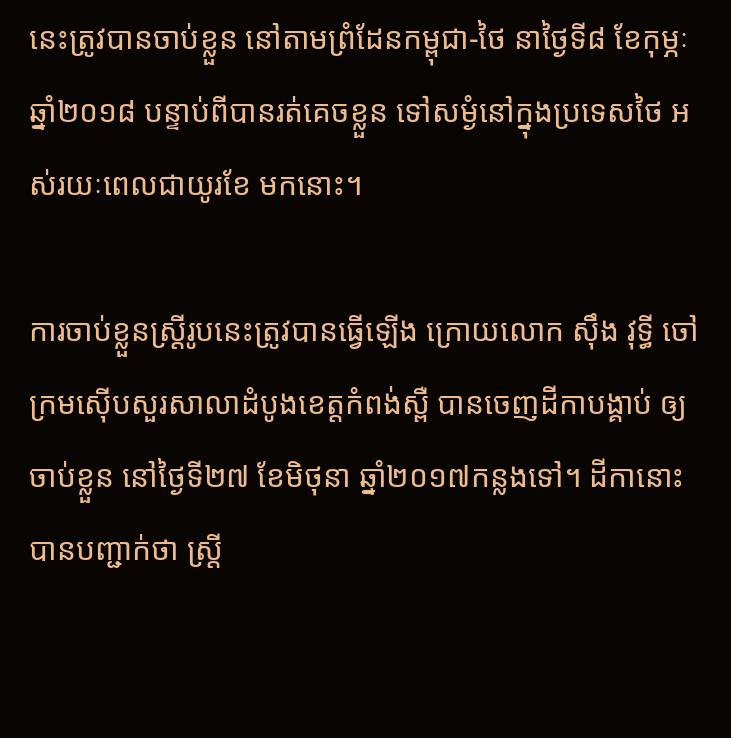នេះត្រូវបានចាប់ខ្លួន នៅតាមព្រំដែនកម្ពុជា-ថៃ នាថ្ងៃទី៨ ខែកុម្ភៈ ឆ្នាំ២០១៨ បន្ទាប់ពីបានរត់គេចខ្លួន ទៅសម្ងំនៅក្នុងប្រទេសថៃ អស់រយៈពេលជាយូរខែ មកនោះ។

ការចាប់ខ្លួនស្ដ្រីរូបនេះត្រូវបានធ្វើឡើង ក្រោយលោក ស៊ឹង វុទ្ធី ចៅក្រមស៊ើបសួរសាលាដំបូងខេត្តកំពង់ស្ពឺ បានចេញដីកាបង្គាប់ ឲ្យចាប់ខ្លួន នៅថ្ងៃទី២៧ ខែមិថុនា ឆ្នាំ២០១៧កន្លងទៅ។ ដីកានោះបានបញ្ជាក់ថា ស្ដ្រី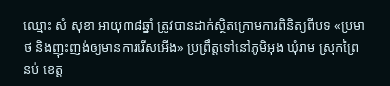ឈ្មោះ សំ សុខា អាយុ៣៨ឆ្នាំ ត្រូវបានដាក់ស្ថិតក្រោមការពិនិត្យពីបទ «ប្រមាថ និងញុះញង់ឲ្យមានការរើសអើង» ប្រព្រឹត្តទៅនៅភូមិអុង ឃុំរាម ស្រុកព្រៃនប់ ខេត្ត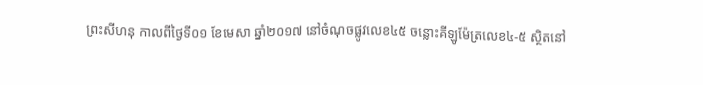ព្រះសីហនុ កាលពីថ្ងៃទី០១ ខែមេសា ឆ្នាំ២០១៧ នៅចំណុចផ្លូវលេខ៤៥ ចន្លោះគីឡូម៉ែត្រលេខ៤-៥ ស្ថិតនៅ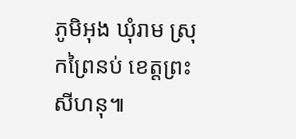ភូមិអុង ឃុំរាម ស្រុកព្រៃនប់ ខេត្តព្រះសីហនុ៕